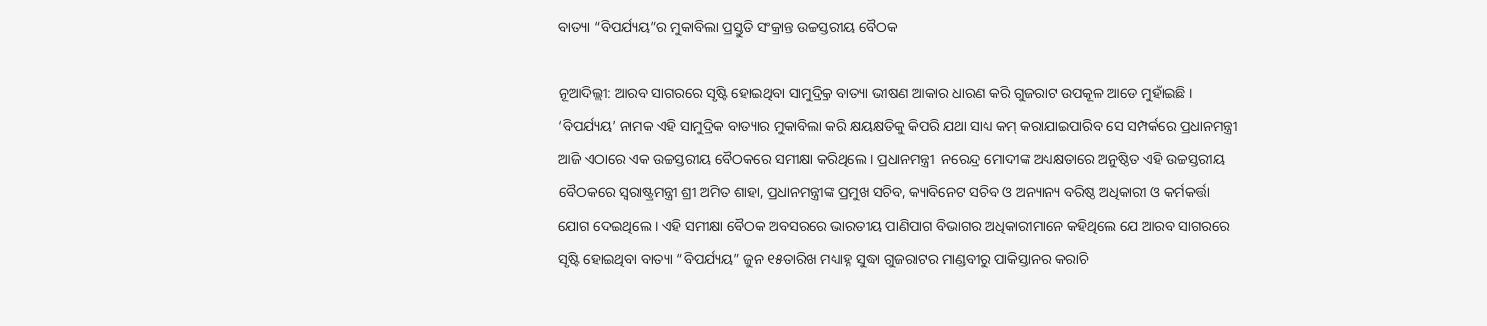ବାତ୍ୟା “ବିପର୍ଯ୍ୟୟ”ର ମୁକାବିଲା ପ୍ରସ୍ତୁତି ସଂକ୍ରାନ୍ତ ଉଚ୍ଚସ୍ତରୀୟ ବୈଠକ

ନୂଆଦିଲ୍ଲୀ: ଆରବ ସାଗରରେ ସୃଷ୍ଟି ହୋଇଥିବା ସାମୁଦ୍ର୍ରିକ ବାତ୍ୟା ଭୀଷଣ ଆକାର ଧାରଣ କରି ଗୁଜରାଟ ଉପକୂଳ ଆଡେ ମୁହାଁଇଛି । ‘ବିପର୍ଯ୍ୟୟ’ ନାମକ ଏହି ସାମୁଦ୍ରିକ ବାତ୍ୟାର ମୁକାବିଲା କରି କ୍ଷୟକ୍ଷତିକୁ କିପରି ଯଥା ସାଧ୍ୟ କମ୍ କରାଯାଇପାରିବ ସେ ସମ୍ପର୍କରେ ପ୍ରଧାନମନ୍ତ୍ରୀ ଆଜି ଏଠାରେ ଏକ ଉଚ୍ଚସ୍ତରୀୟ ବୈଠକରେ ସମୀକ୍ଷା କରିଥିଲେ । ପ୍ରଧାନମନ୍ତ୍ରୀ  ନରେନ୍ଦ୍ର ମୋଦୀଙ୍କ ଅଧ୍ୟକ୍ଷତାରେ ଅନୁଷ୍ଠିତ ଏହି ଉଚ୍ଚସ୍ତରୀୟ ବୈଠକରେ ସ୍ୱରାଷ୍ଟ୍ରମନ୍ତ୍ରୀ ଶ୍ରୀ ଅମିତ ଶାହା, ପ୍ରଧାନମନ୍ତ୍ରୀଙ୍କ ପ୍ରମୁଖ ସଚିବ, କ୍ୟାବିନେଟ ସଚିବ ଓ ଅନ୍ୟାନ୍ୟ ବରିଷ୍ଠ ଅଧିକାରୀ ଓ କର୍ମକର୍ତ୍ତା ଯୋଗ ଦେଇଥିଲେ । ଏହି ସମୀକ୍ଷା ବୈଠକ ଅବସରରେ ଭାରତୀୟ ପାଣିପାଗ ବିଭାଗର ଅଧିକାରୀମାନେ କହିଥିଲେ ଯେ ଆରବ ସାଗରରେ ସୃଷ୍ଟି ହୋଇଥିବା ବାତ୍ୟା “ବିପର୍ଯ୍ୟୟ” ଜୁନ ୧୫ତାରିଖ ମଧ୍ୟାହ୍ନ ସୁଦ୍ଧା ଗୁଜରାଟର ମାଣ୍ଡବୀରୁ ପାକିସ୍ତାନର କରାଚି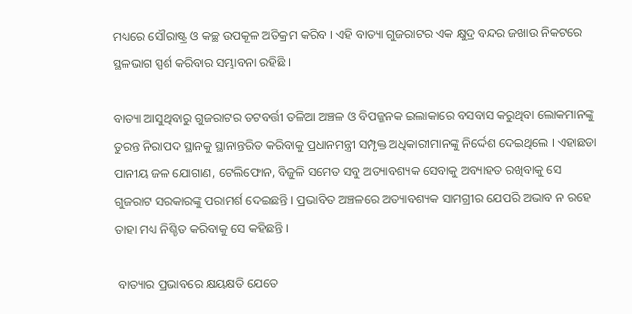ମଧ୍ୟରେ ସୌରାଷ୍ଟ୍ର ଓ କଚ୍ଛ ଉପକୂଳ ଅତିକ୍ରମ କରିବ । ଏହି ବାତ୍ୟା ଗୁଜରାଟର ଏକ କ୍ଷୁଦ୍ର ବନ୍ଦର ଜଖାଉ ନିକଟରେ ସ୍ଥଳଭାଗ ସ୍ପର୍ଶ କରିବାର ସମ୍ଭାବନା ରହିଛି ।

ବାତ୍ୟା ଆସୁଥିବାରୁ ଗୁଜରାଟର ତଟବର୍ତ୍ତୀ ତଳିଆ ଅଞ୍ଚଳ ଓ ବିପଜ୍ଜନକ ଇଲାକାରେ ବସବାସ କରୁଥିବା ଲୋକମାନଙ୍କୁ ତୁରନ୍ତ ନିରାପଦ ସ୍ଥାନକୁ ସ୍ଥାନାନ୍ତରିତ କରିବାକୁ ପ୍ରଧାନମନ୍ତ୍ରୀ ସମ୍ପୃକ୍ତ ଅଧିକାରୀମାନଙ୍କୁ ନିର୍ଦ୍ଦେଶ ଦେଇଥିଲେ । ଏହାଛଡା ପାନୀୟ ଜଳ ଯୋଗାଣ, ଟେଲିଫୋନ, ବିଜୁଳି ସମେତ ସବୁ ଅତ୍ୟାବଶ୍ୟକ ସେବାକୁ ଅବ୍ୟାହତ ରଖିବାକୁ ସେ ଗୁଜରାଟ ସରକାରଙ୍କୁ ପରାମର୍ଶ ଦେଇଛନ୍ତି । ପ୍ରଭାବିତ ଅଞ୍ଚଳରେ ଅତ୍ୟାବଶ୍ୟକ ସାମଗ୍ରୀର ଯେପରି ଅଭାବ ନ ରହେ ତାହା ମଧ୍ୟ ନିଶ୍ଚିତ କରିବାକୁ ସେ କହିଛନ୍ତି ।

 ବାତ୍ୟାର ପ୍ରଭାବରେ କ୍ଷୟକ୍ଷତି ଯେତେ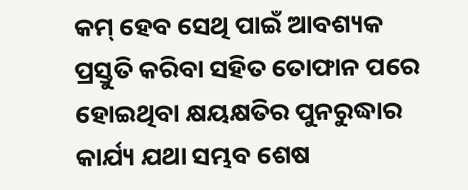କମ୍ ହେବ ସେଥି ପାଇଁ ଆବଶ୍ୟକ ପ୍ରସ୍ତୁତି କରିବା ସହିତ ତୋଫାନ ପରେ ହୋଇଥିବା କ୍ଷୟକ୍ଷତିର ପୁନରୁଦ୍ଧାର କାର୍ଯ୍ୟ ଯଥା ସମ୍ଭବ ଶେଷ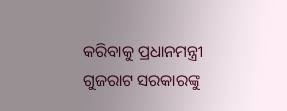କରିବାକୁ ପ୍ରଧାନମନ୍ତ୍ରୀ ଗୁଜରାଟ ସରକାରଙ୍କୁ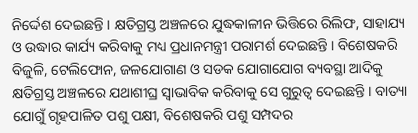ନିର୍ଦ୍ଦେଶ ଦେଇଛନ୍ତି । କ୍ଷତିଗ୍ରସ୍ତ ଅଞ୍ଚଳରେ ଯୁଦ୍ଧକାଳୀନ ଭିତ୍ତିରେ ରିଲିଫ, ସାହାଯ୍ୟ ଓ ଉଦ୍ଧାର କାର୍ଯ୍ୟ କରିବାକୁ ମଧ୍ୟ ପ୍ରଧାନମନ୍ତ୍ରୀ ପରାମର୍ଶ ଦେଇଛନ୍ତି । ବିଶେଷକରି ବିଜୁଳି, ଟେଲିଫୋନ, ଜଳଯୋଗାଣ ଓ ସଡକ ଯୋଗାଯୋଗ ବ୍ୟବସ୍ଥା ଆଦିକୁ କ୍ଷତିଗ୍ରସ୍ତ ଅଞ୍ଚଳରେ ଯଥାଶୀଘ୍ର ସ୍ୱାଭାବିକ କରିବାକୁ ସେ ଗୁରୁତ୍ୱ ଦେଇଛନ୍ତି । ବାତ୍ୟା ଯୋଗୁଁ ଗୃହପାଳିତ ପଶୁ ପକ୍ଷୀ, ବିଶେଷକରି ପଶୁ ସମ୍ପଦର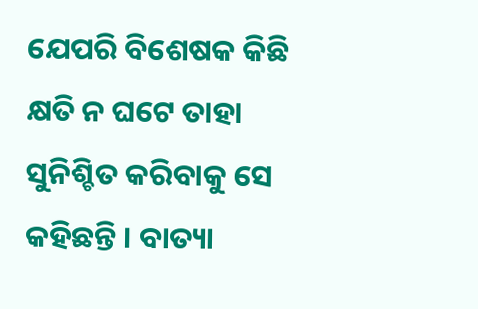ଯେପରି ବିଶେଷକ କିଛି କ୍ଷତି ନ ଘଟେ ତାହା ସୁନିଶ୍ଚିତ କରିବାକୁ ସେ କହିଛନ୍ତି । ବାତ୍ୟା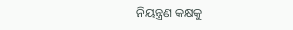ନିୟନ୍ତ୍ରଣ କକ୍ଷକୁ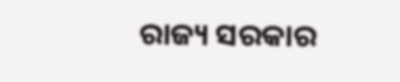ରାଜ୍ୟ ସରକାର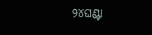୨୪ଘଣ୍ଟା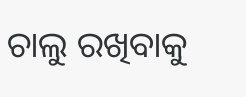ଚାଲୁ ରଖିବାକୁ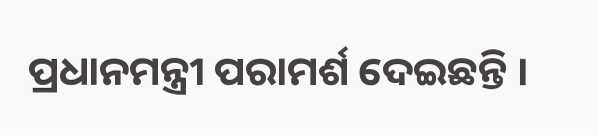ପ୍ରଧାନମନ୍ତ୍ରୀ ପରାମର୍ଶ ଦେଇଛନ୍ତି ।